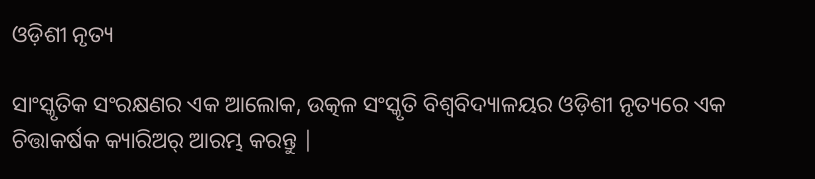ଓଡ଼ିଶୀ ନୃତ୍ୟ

ସାଂସ୍କୃତିକ ସଂରକ୍ଷଣର ଏକ ଆଲୋକ, ଉତ୍କଳ ସଂସ୍କୃତି ବିଶ୍ୱବିଦ୍ୟାଳୟର ଓଡ଼ିଶୀ ନୃତ୍ୟରେ ଏକ ଚିତ୍ତାକର୍ଷକ କ୍ୟାରିଅର୍ ଆରମ୍ଭ କରନ୍ତୁ |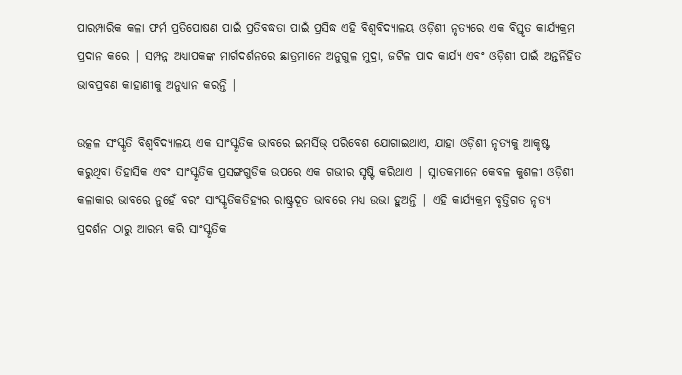ପାରମ୍ପାରିକ କଳା ଫର୍ମ ପ୍ରତିପୋଷଣ ପାଇଁ ପ୍ରତିବଦ୍ଧତା ପାଇଁ ପ୍ରସିଦ୍ଧ ଏହି ବିଶ୍ୱବିଦ୍ୟାଳୟ ଓଡ଼ିଶୀ ନୃତ୍ୟରେ ଏକ ବିସ୍ତୃତ କାର୍ଯ୍ୟକ୍ରମ ପ୍ରଦାନ କରେ | ସମ୍ପନ୍ନ ଅଧ୍ୟାପକଙ୍କ ମାର୍ଗଦର୍ଶନରେ ଛାତ୍ରମାନେ ଅନୁଗୁଳ ମୁଦ୍ରା, ଜଟିଳ ପାଦ କାର୍ଯ୍ୟ ଏବଂ ଓଡ଼ିଶୀ ପାଇଁ ଅନ୍ତର୍ନିହିତ ଭାବପ୍ରବଣ କାହାଣୀକୁ ଅନୁଧ୍ୟାନ କରନ୍ତି |

ଉତ୍କଳ ସଂସ୍କୃତି ବିଶ୍ୱବିଦ୍ୟାଳୟ ଏକ ସାଂସ୍କୃତିକ ଭାବରେ ଇମର୍ସିଭ୍ ପରିବେଶ ଯୋଗାଇଥାଏ, ଯାହା ଓଡ଼ିଶୀ ନୃତ୍ୟକୁ ଆକୃଷ୍ଟ କରୁଥିବା ତିହାସିକ ଏବଂ ସାଂସ୍କୃତିକ ପ୍ରସଙ୍ଗଗୁଡିକ ଉପରେ ଏକ ଗଭୀର ସୃଷ୍ଟି କରିଥାଏ | ସ୍ନାତକମାନେ କେବଳ କୁଶଳୀ ଓଡ଼ିଶୀ କଳାକାର ଭାବରେ ନୁହେଁ ବରଂ ସାଂସ୍କୃତିକତିହ୍ୟର ରାଷ୍ଟ୍ରଦୂତ ଭାବରେ ମଧ୍ୟ ଉଭା ହୁଅନ୍ତି | ଏହି କାର୍ଯ୍ୟକ୍ରମ ବୃତ୍ତିଗତ ନୃତ୍ୟ ପ୍ରଦର୍ଶନ ଠାରୁ ଆରମ୍ଭ କରି ସାଂସ୍କୃତିକ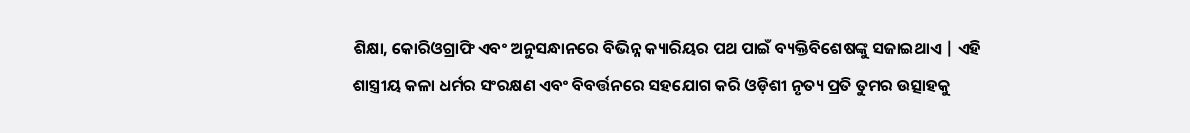ଶିକ୍ଷା, କୋରିଓଗ୍ରାଫି ଏବଂ ଅନୁସନ୍ଧାନରେ ବିଭିନ୍ନ କ୍ୟାରିୟର ପଥ ପାଇଁ ବ୍ୟକ୍ତିବିଶେଷଙ୍କୁ ସଜାଇଥାଏ | ଏହି ଶାସ୍ତ୍ରୀୟ କଳା ଧର୍ମର ସଂରକ୍ଷଣ ଏବଂ ବିବର୍ତ୍ତନରେ ସହଯୋଗ କରି ଓଡ଼ିଶୀ ନୃତ୍ୟ ପ୍ରତି ତୁମର ଉତ୍ସାହକୁ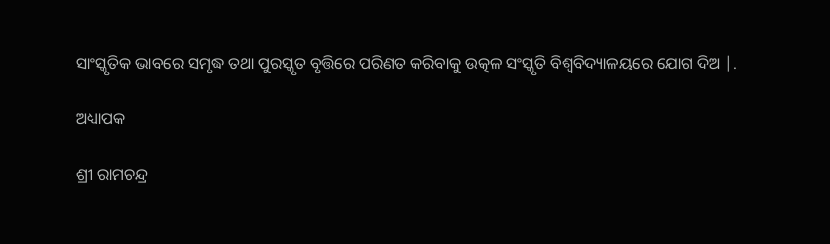ସାଂସ୍କୃତିକ ଭାବରେ ସମୃଦ୍ଧ ତଥା ପୁରସ୍କୃତ ବୃତ୍ତିରେ ପରିଣତ କରିବାକୁ ଉତ୍କଳ ସଂସ୍କୃତି ବିଶ୍ୱବିଦ୍ୟାଳୟରେ ଯୋଗ ଦିଅ |.

ଅଧ୍ୟାପକ

ଶ୍ରୀ ରାମଚନ୍ଦ୍ର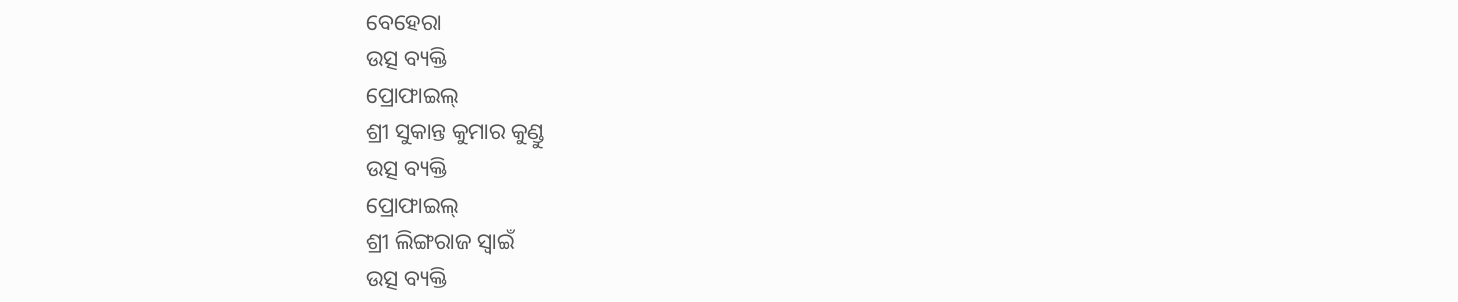ବେହେରା
ଉତ୍ସ ବ୍ୟକ୍ତି
ପ୍ରୋଫାଇଲ୍
ଶ୍ରୀ ସୁକାନ୍ତ କୁମାର କୁଣ୍ଡୁ
ଉତ୍ସ ବ୍ୟକ୍ତି
ପ୍ରୋଫାଇଲ୍
ଶ୍ରୀ ଲିଙ୍ଗରାଜ ସ୍ୱାଇଁ
ଉତ୍ସ ବ୍ୟକ୍ତି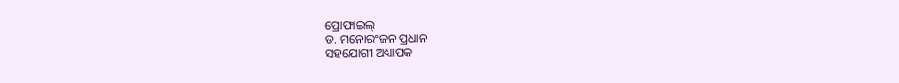ପ୍ରୋଫାଇଲ୍
ଡ. ମନୋରଂଜନ ପ୍ରଧାନ
ସହଯୋଗୀ ଅଧ୍ୟାପକ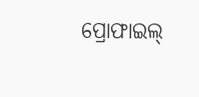ପ୍ରୋଫାଇଲ୍